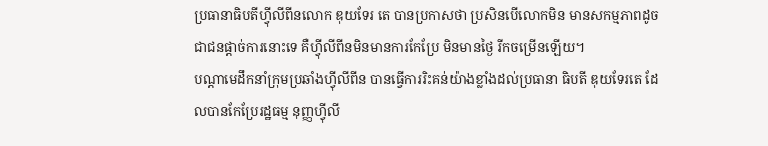ប្រធានាធិបតីហ្វុីលីពីនលោក ឌុយទែរ តេ បានប្រកាសថា ប្រសិនបើលោកមិន មានសកម្មភាពដូចជាជនផ្តាច់ការនោះទេ គឺហ្វុីលីពីនមិនមានការកែប្រែ មិនមានថ្ងៃ រីកចម្រើនឡើយ។
បណ្តាមេដឹកនាំក្រុមប្រឆាំងហ្វុីលីពីន បានធ្វើការរិះគន់យ៉ាងខ្លាំងដល់ប្រធានា ធិបតី ឌុយទែរតេ ដែលបានកែប្រែរដ្ឋធម្ម នុញ្ញហ្វុីលី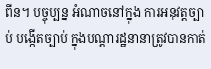ពីន។ បច្ចុប្បន្ន អំណាចនៅក្នុង ការអនុវត្តច្បាប់ បង្កើតច្បាប់ ក្នុងបណ្តារដ្ឋនានាត្រូវបានកាត់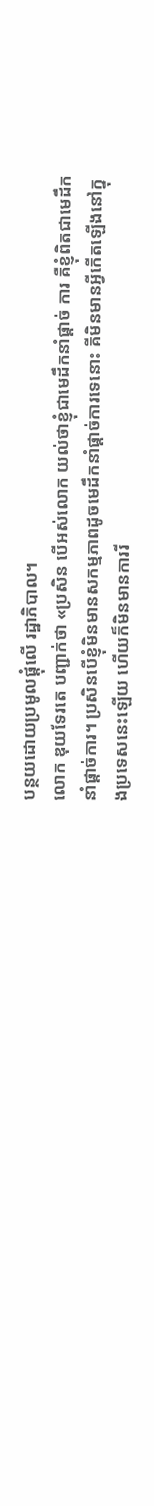បន្ថយដោយប្រមូលផ្តុំលើ រដ្ឋាភិបាល។
លោក ឌុយទែរតេ បញ្ជាក់ថា «ប្រសិន បើអស់លោក យល់ថាខ្ញុំជាមេដឹកនាំផ្តាច់ ការ គឺខ្ញុំពិតជាមេដឹកនាំផ្តាច់ការ។ ប្រសិនបើខ្ញុំមិនមានសកម្មភាពដូចមេដឹកនាំផ្តាច់ការទេនោះ គីមិនមានអ្វីកើតឡើងនៅក្នុងប្រទេសនេះឡើយ ហើយក៏មិនមានការរី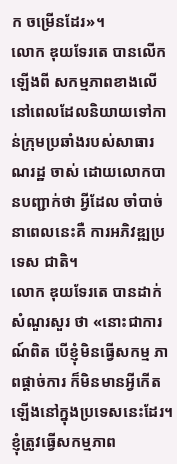ក ចម្រើនដែរ»។
លោក ឌុយទែរតេ បានលើកឡើងពី សកម្មភាពខាងលើ នៅពេលដែលនិយាយទៅកាន់ក្រុមប្រឆាំងរបស់សាធារណរដ្ឋ ចាស់ ដោយលោកបានបញ្ជាក់ថា អ្វីដែល ចាំបាច់នាពេលនេះគឺ ការអភិវឌ្ឍប្រទេស ជាតិ។
លោក ឌុយទែរតេ បានដាក់សំណួរសួរ ថា «នោះជាការណ៍ពិត បើខ្ញុំមិនធ្វើសកម្ម ភាពផ្តាច់ការ ក៏មិនមានអ្វីកើតឡើងនៅក្នុងប្រទេសនេះដែរ។ ខ្ញុំត្រូវធ្វើសកម្មភាព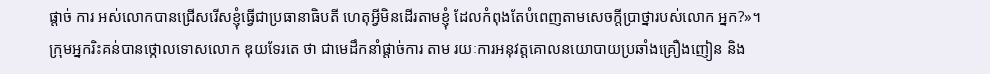ផ្តាច់ ការ អស់លោកបានជ្រើសរើសខ្ញុំធ្វើជាប្រធានាធិបតី ហេតុអ្វីមិនដើរតាមខ្ញុំ ដែលកំពុងតែបំពេញតាមសេចក្តីប្រាថ្នារបស់លោក អ្នក?»។
ក្រុមអ្នករិះគន់បានថ្កោលទោសលោក ឌុយទែរតេ ថា ជាមេដឹកនាំផ្តាច់ការ តាម រយៈការអនុវត្តគោលនយោបាយប្រឆាំងគ្រឿងញៀន និង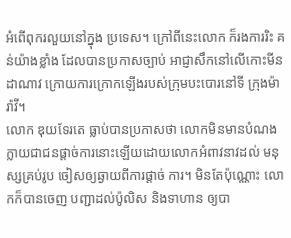អំពើពុករលួយនៅក្នុង ប្រទេស។ ក្រៅពីនេះលោក ក៏រងការរិះ គន់យ៉ាងខ្លាំង ដែលបានប្រកាសច្បាប់ អាជ្ញាសឹកនៅលើកោះមីនដាណាវ ក្រោយការក្រោកឡើងរបស់ក្រុមបះបោរនៅទី ក្រុងម៉ារ៉ាវី។
លោក ឌុយទែរតេ ធ្លាប់បានប្រកាសថា លោកមិនមានបំណងក្លាយជាជនផ្តាច់ការនោះឡើយដោយលោកអំពាវនាវដល់ មនុស្សគ្រប់រូប ចៀសឲ្យឆ្ងាយពីការផ្តាច់ ការ។ មិនតែប៉ុណ្ណោះ លោកក៏បានចេញ បញ្ជាដល់ប៉ូលិស និងទាហាន ឲ្យបា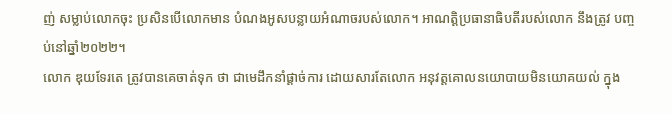ញ់ សម្លាប់លោកចុះ ប្រសិនបើលោកមាន បំណងអូសបន្លាយអំណាចរបស់លោក។ អាណត្តិប្រធានាធិបតីរបស់លោក នឹងត្រូវ បញ្ចប់នៅឆ្នាំ២០២២។
លោក ឌុយទែរតេ ត្រូវបានគេចាត់ទុក ថា ជាមេដឹកនាំផ្តាច់ការ ដោយសារតែលោក អនុវត្តគោលនយោបាយមិនយោគយល់ ក្នុង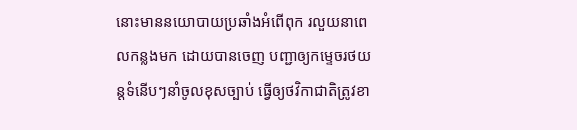នោះមាននយោបាយប្រឆាំងអំពើពុក រលួយនាពេលកន្លងមក ដោយបានចេញ បញ្ជាឲ្យកម្ទេចរថយន្តទំនើបៗនាំចូលខុសច្បាប់ ធ្វើឲ្យថវិកាជាតិត្រូវខា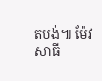តបង់៕ ម៉ែវ សាធី